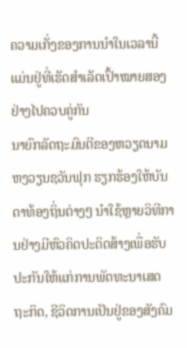ຄວາມເກັ່ງຂອງການນຳໃນເວລານີ້ແມ່ນຢູ່ທີ່ເຮັດສຳເລັດເປົ້າໝາຍສອງຢ່າງໄປຄວບຄູ່ກັນ
ນາຍົກລັດຖະມົນຕີຂອງຫວຽດນາມ ຫງວຽນຊວັນຟຸກ ຮຽກຮ້ອງໃຫ້ບັນດາທ້ອງຖິ່ນຕ່າງໆ ນຳໃຊ້ຫຼາຍວິທີການຢ່າງມີຫົວຄິດປະດິດສ້າງເພື່ອຮັບປະກັນໃຫ້ແກ່ການພັດທະນາເສດຖະກິດ, ຊີວິດການເປັນຢູ່ຂອງສັງຄົມ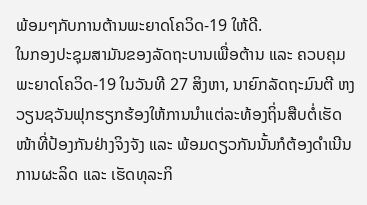ພ້ອມໆກັບການຕ້ານພະຍາດໂຄວິດ-19 ໃຫ້ດີ.
ໃນກອງປະຊຸມສາມັນຂອງລັດຖະບານເພື່ອຕ້ານ ແລະ ຄວບຄຸມພະຍາດໂຄວິດ-19 ໃນວັນທີ 27 ສິງຫາ, ນາຍົກລັດຖະມົນຕີ ຫງວຽນຊວັນຟຸກຮຽກຮ້ອງໃຫ້ການນຳແຕ່ລະທ້ອງຖິ່ນສືບຕໍ່ເຮັດໜ້າທີ່ປ້ອງກັນຢ່າງຈິງຈັງ ແລະ ພ້ອມດຽວກັນນັ້ນກໍຕ້ອງດຳເນີນການຜະລິດ ແລະ ເຮັດທຸລະກິ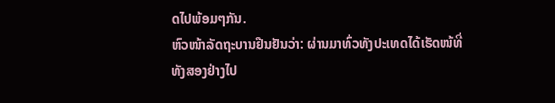ດໄປພ້ອມໆກັນ.
ຫົວໜ້າລັດຖະບານຢືນຢັນວ່າ: ຜ່ານມາທົ່ວທັງປະເທດໄດ້ເຮັດໜ້ທີ່ທັງສອງຢ່າງໄປ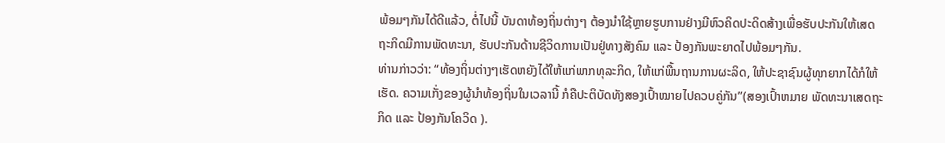ພ້ອມໆກັນໄດ້ດີແລ້ວ, ຕໍ່ໄປນີ້ ບັນດາທ້ອງຖິ່ນຕ່າງໆ ຕ້ອງນຳໃຊ້ຫຼາຍຮູບການຢ່າງມີຫົວຄິດປະດິດສ້າງເພື່ອຮັບປະກັນໃຫ້ເສດຖະກິດມີການພັດທະນາ, ຮັບປະກັນດ້ານຊີວິດການເປັນຢູ່ທາງສັງຄົມ ແລະ ປ້ອງກັນພະຍາດໄປພ້ອມໆກັນ.
ທ່ານກ່າວວ່າ: “ທ້ອງຖິ່ນຕ່າງໆເຮັດຫຍັງໄດ້ໃຫ້ແກ່ພາກທຸລະກິດ, ໃຫ້ແກ່ພື້ນຖານການຜະລິດ, ໃຫ້ປະຊາຊົນຜູ້ທຸກຍາກໄດ້ກໍໃຫ້ເຮັດ. ຄວາມເກັ່ງຂອງຜູ້ນຳທ້ອງຖິ່ນໃນເວລານີ້ ກໍຄືປະຕິບັດທັງສອງເປົ້າໝາຍໄປຄວບຄູ່ກັນ”(ສອງເປົ້າຫມາຍ ພັດທະນາເສດຖະກິດ ແລະ ປ້ອງກັນໂຄວິດ ).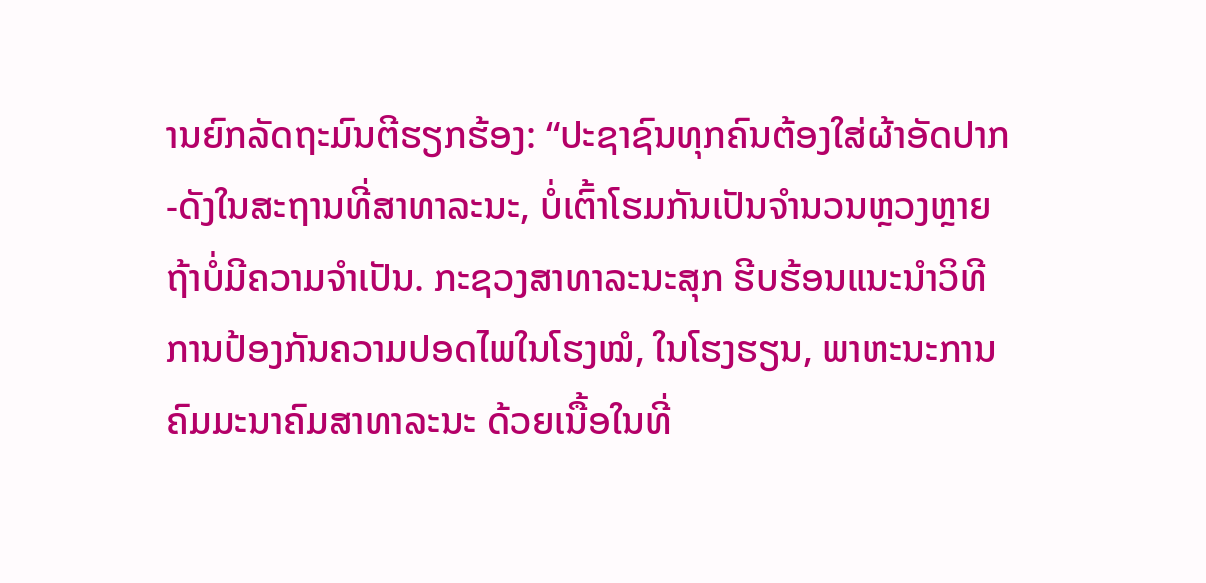ານຍົກລັດຖະມົນຕີຮຽກຮ້ອງ: “ປະຊາຊົນທຸກຄົນຕ້ອງໃສ່ຜ້າອັດປາກ-ດັງໃນສະຖານທີ່ສາທາລະນະ, ບໍ່ເຕົ້າໂຮມກັນເປັນຈຳນວນຫຼວງຫຼາຍ ຖ້າບໍ່ມີຄວາມຈຳເປັນ. ກະຊວງສາທາລະນະສຸກ ຮີບຮ້ອນແນະນຳວິທີການປ້ອງກັນຄວາມປອດໄພໃນໂຮງໝໍ, ໃນໂຮງຮຽນ, ພາຫະນະການຄົມມະນາຄົມສາທາລະນະ ດ້ວຍເນື້ອໃນທີ່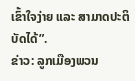ເຂົ້າໃຈງ່າຍ ແລະ ສາມາດປະຕິບັດໄດ້”.
ຂ່າວ: ລູກເມືອງພວນ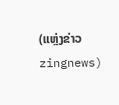(ແຫຼ່ງຂ່າວ zingnews)